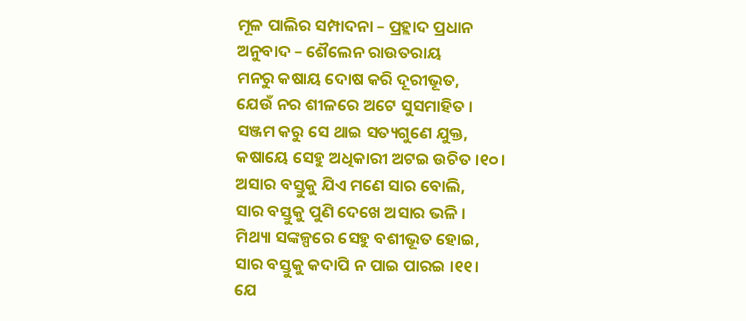ମୂଳ ପାଲିର ସମ୍ପାଦନା – ପ୍ରହ୍ଲାଦ ପ୍ରଧାନ
ଅନୁବାଦ – ଶୈଲେନ ରାଉତରାୟ
ମନରୁ କଷାୟ ଦୋଷ କରି ଦୂରୀଭୂତ,
ଯେଉଁ ନର ଶୀଳରେ ଅଟେ ସୁସମାହିତ ।
ସଞ୍ଜମ କରୁ ସେ ଥାଇ ସତ୍ୟଗୁଣେ ଯୁକ୍ତ,
କଷାୟେ ସେହୁ ଅଧିକାରୀ ଅଟଇ ଉଚିତ ।୧୦।
ଅସାର ବସ୍ତୁକୁ ଯିଏ ମଣେ ସାର ବୋଲି,
ସାର ବସ୍ତୁକୁ ପୁଣି ଦେଖେ ଅସାର ଭଳି ।
ମିଥ୍ୟା ସଙ୍କଳ୍ପରେ ସେହୁ ବଶୀଭୂତ ହୋଇ,
ସାର ବସ୍ତୁକୁ କଦାପି ନ ପାଇ ପାରଇ ।୧୧।
ଯେ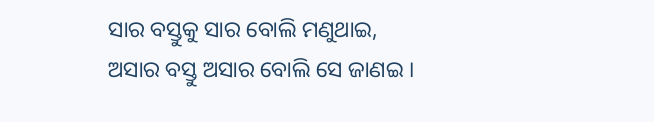ସାର ବସ୍ତୁକୁ ସାର ବୋଲି ମଣୁଥାଇ,
ଅସାର ବସ୍ତୁ ଅସାର ବୋଲି ସେ ଜାଣଇ ।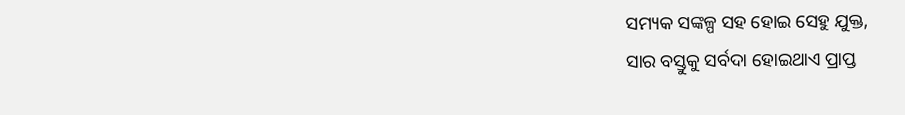ସମ୍ୟକ ସଙ୍କଳ୍ପ ସହ ହୋଇ ସେହୁ ଯୁକ୍ତ,
ସାର ବସ୍ତୁକୁ ସର୍ବଦା ହୋଇଥାଏ ପ୍ରାପ୍ତ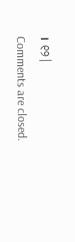। ୧୨।
Comments are closed.